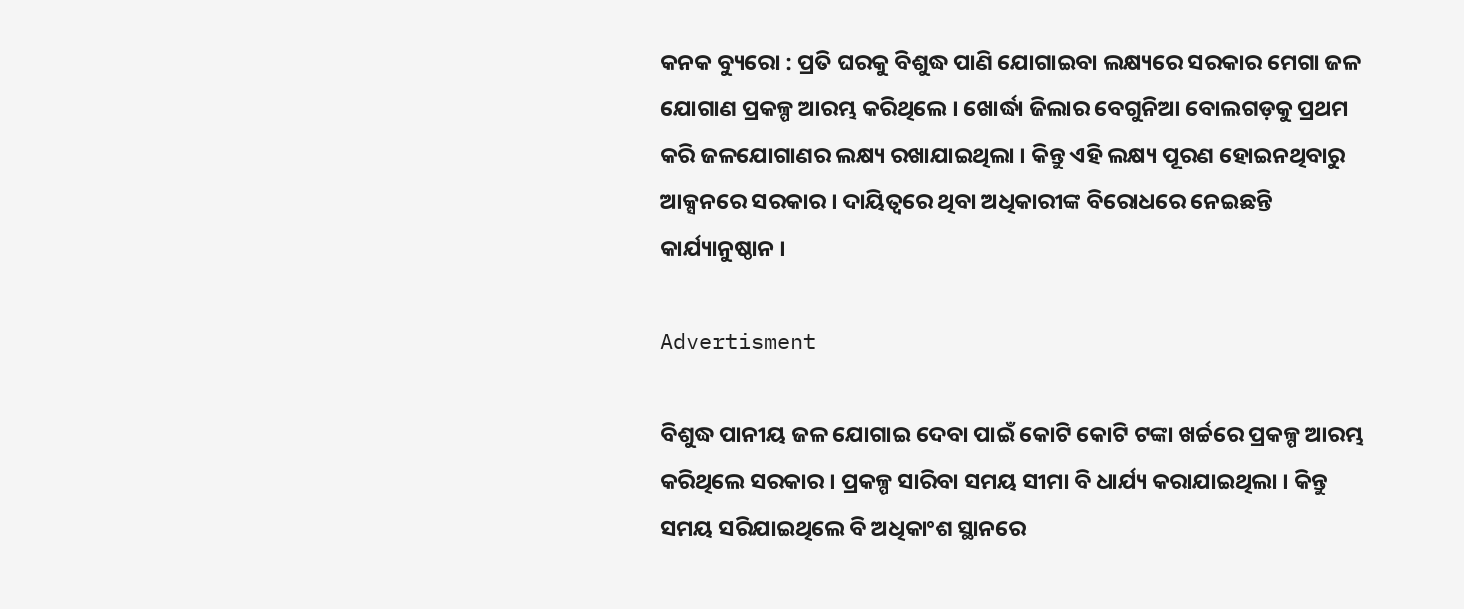କନକ ବ୍ୟୁରୋ : ପ୍ରତି ଘରକୁ ବିଶୁଦ୍ଧ ପାଣି ଯୋଗାଇବା ଲକ୍ଷ୍ୟରେ ସରକାର ମେଗା ଜଳ ଯୋଗାଣ ପ୍ରକଳ୍ପ ଆରମ୍ଭ କରିଥିଲେ । ଖୋର୍ଦ୍ଧା ଜିଲାର ବେଗୁନିଆ ବୋଲଗଡ଼କୁ ପ୍ରଥମ କରି ଜଳଯୋଗାଣର ଲକ୍ଷ୍ୟ ରଖାଯାଇଥିଲା । କିନ୍ତୁ ଏହି ଲକ୍ଷ୍ୟ ପୂରଣ ହୋଇନଥିବାରୁ ଆକ୍ସନରେ ସରକାର । ଦାୟିତ୍ୱରେ ଥିବା ଅଧିକାରୀଙ୍କ ବିରୋଧରେ ନେଇଛନ୍ତି କାର୍ଯ୍ୟାନୁଷ୍ଠାନ ।

Advertisment

ବିଶୁଦ୍ଧ ପାନୀୟ ଜଳ ଯୋଗାଇ ଦେବା ପାଇଁ କୋଟି କୋଟି ଟଙ୍କା ଖର୍ଚ୍ଚରେ ପ୍ରକଳ୍ପ ଆରମ୍ଭ କରିଥିଲେ ସରକାର । ପ୍ରକଳ୍ପ ସାରିବା ସମୟ ସୀମା ବି ଧାର୍ଯ୍ୟ କରାଯାଇଥିଲା । କିନ୍ତୁ ସମୟ ସରିଯାଇଥିଲେ ବି ଅଧିକାଂଶ ସ୍ଥାନରେ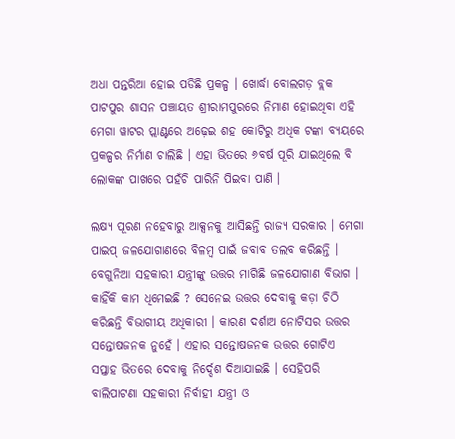ଅଧା ପନ୍ତରିଆ ହୋଇ ପଡିଛି ପ୍ରକଳ୍ପ । ଖୋର୍ଦ୍ଧା ବୋଲଗଡ଼ ବ୍ଲକ ପାଟପୁର ଶାସନ ପଞ୍ଚାୟତ ଶ୍ରୀରାମପୁରରେ ନିମାଣ ହୋଇଥିବା ଏହି ମେଗା ୱାଟର ପ୍ଲାଣ୍ଟରେ ଅଢ଼େଇ ଶହ କୋଟିରୁ ଅଧିକ ଟଙ୍କା ବ୍ୟୟରେ ପ୍ରକଳ୍ପର ନିର୍ମାଣ ଚାଲିଛି । ଏହା ଭିତରେ ୬ବର୍ଷ ପୂରି ଯାଇଥିଲେ ବି ଲୋକଙ୍କ ପାଖରେ ପହଁଚି ପାରିନି ପିଇବା ପାଣି ।

ଲକ୍ଷ୍ୟ ପୂରଣ ନହେବାରୁ ଆକ୍ସନକୁ ଆସିଛନ୍ତି ରାଜ୍ୟ ସରକାର । ମେଗା ପାଇପ୍ ଜଳଯୋଗାଣରେ ବିଳମ୍ବ ପାଇଁ ଜବାବ ତଲବ କରିଛନ୍ତି । ବେଗୁନିଆ ସହକାରୀ ଯନ୍ତ୍ରୀଙ୍କୁ ଉତ୍ତର ମାଗିଛି ଜଳଯୋଗାଣ ବିଭାଗ । କାହିଁକି କାମ ଧିମେଇଛି ? ସେନେଇ ଉତ୍ତର ଦେବାକୁ କଡ଼ା ଚିଠି କରିଛନ୍ତି ବିଭାଗୀୟ ଅଧିକାରୀ । କାରଣ ଦର୍ଶାଅ ନୋଟିସର ଉତ୍ତର ସନ୍ତୋଷଜନକ ନୁହେଁ । ଏହାର ସନ୍ତୋଷଜନକ ଉତ୍ତର ଗୋଟିଏ ସପ୍ତାହ ଭିତରେ ଦେବାକୁ ନିର୍ଦ୍ଦେଶ ଦିଆଯାଇଛି । ସେହିପରି ବାଲିପାଟଣା ସହକାରୀ ନିର୍ବାହୀ ଯନ୍ତ୍ରୀ ଓ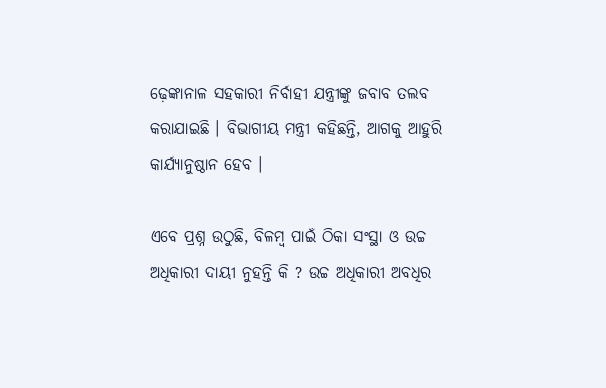ଢ଼େଙ୍କାନାଳ ସହକାରୀ ନିର୍ବାହୀ ଯନ୍ତ୍ରୀଙ୍କୁ ଜବାବ ତଲବ କରାଯାଇଛି । ବିଭାଗୀୟ ମନ୍ତ୍ରୀ କହିଛନ୍ତି, ଆଗକୁ ଆହୁରି କାର୍ଯ୍ୟାନୁଷ୍ଠାନ ହେବ ।

ଏବେ ପ୍ରଶ୍ନ ଉଠୁଛି, ବିଳମ୍ବ ପାଇଁ ଠିକା ସଂସ୍ଥା ଓ ଉଚ୍ଚ ଅଧିକାରୀ ଦାୟୀ ନୁହନ୍ତି କି ? ଉଚ୍ଚ ଅଧିକାରୀ ଅବଧିର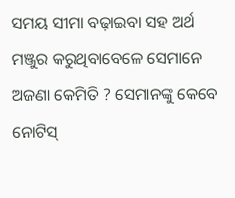ସମୟ ସୀମା ବଢ଼ାଇବା ସହ ଅର୍ଥ ମଞ୍ଜୁର କରୁଥିବାବେଳେ ସେମାନେ ଅଜଣା କେମିତି ? ସେମାନଙ୍କୁ କେବେ ନୋଟିସ୍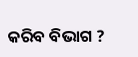କରିବ ବିଭାଗ ?